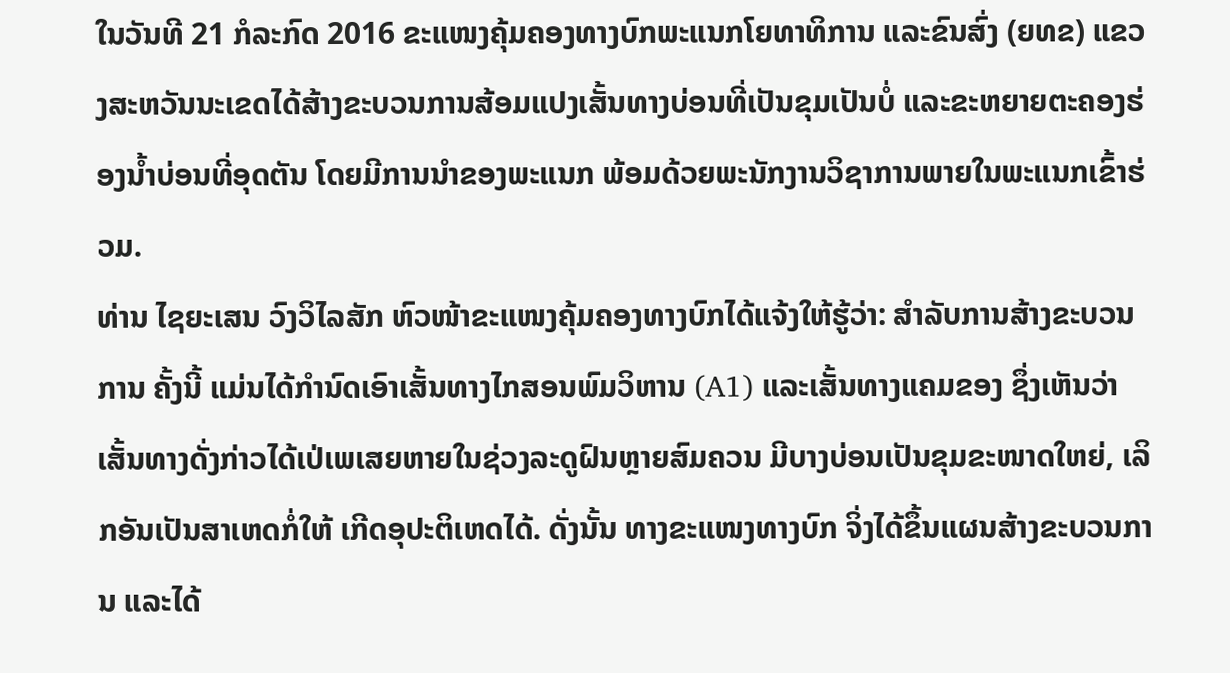ໃນວັນທີ 21 ກໍລະກົດ 2016 ຂະແໜງຄຸ້ມຄອງທາງບົກພະແນກໂຍທາທິການ ແລະຂົນສົ່ງ (ຍທຂ) ແຂວງສະຫວັນນະເຂດໄດ້ສ້າງຂະບວນການສ້ອມແປງເສັ້ນທາງບ່ອນທີ່ເປັນຂຸມເປັນບໍ່ ແລະຂະຫຍາຍຕະຄອງຮ່ອງນ້ຳບ່ອນທີ່ອຸດຕັນ ໂດຍມີການນຳຂອງພະແນກ ພ້ອມດ້ວຍພະນັກງານວິຊາການພາຍໃນພະແນກເຂົ້າຮ່ວມ.
ທ່ານ ໄຊຍະເສນ ວົງວິໄລສັກ ຫົວໜ້າຂະແໜງຄຸ້ມຄອງທາງບົກໄດ້ແຈ້ງໃຫ້ຮູ້ວ່າ: ສຳລັບການສ້າງຂະບວນການ ຄັ້ງນີ້ ແມ່ນໄດ້ກຳນົດເອົາເສັ້ນທາງໄກສອນພົມວິຫານ (A1) ແລະເສັ້ນທາງແຄມຂອງ ຊຶ່ງເຫັນວ່າເສັ້ນທາງດັ່ງກ່າວໄດ້ເປ່ເພເສຍຫາຍໃນຊ່ວງລະດູຝົນຫຼາຍສົມຄວນ ມີບາງບ່ອນເປັນຂຸມຂະໜາດໃຫຍ່, ເລິກອັນເປັນສາເຫດກໍ່ໃຫ້ ເກີດອຸປະຕິເຫດໄດ້. ດັ່ງນັ້ນ ທາງຂະແໜງທາງບົກ ຈິ່ງໄດ້ຂຶ້ນແຜນສ້າງຂະບວນການ ແລະໄດ້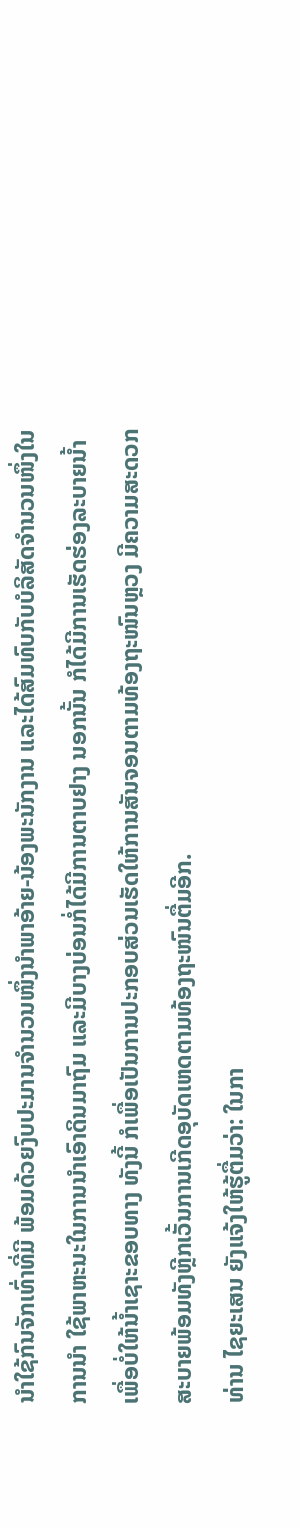ນຳໃຊ້ກົນຈັກເທົ່າທີ່ມີ ພ້ອມດ້ວຍງົບປະມານຈຳນວນໜຶ່ງນຳພາອ້າຍ-ນ້ອງພະນັກງານ ແລະໄດ້ສົມທົບກັບບໍລິສັດຈຳນວນໜຶ່ງໃນການນຳ ໃຊ້ພາຫະນະໃນການນຳເອົາດິນມາຖົມ ແລະມີບາງບ່ອນກໍ່ໄດ້ມີການຕາບຢາງ ນອກນັ້ນ ກໍໄດ້ມີການເຮັດຮ່ອງລະບາຍນ້ຳ ເພື່ອບໍ່ໃຫ້ນ້ຳເຊາະຂອບທາງ ທັງນີ້ ກໍເພື່ອເປັນການປະກອບສ່ວນເຮັດໃຫ້ການສັນຈອນຕາມທ້ອງຖະໜົນຫຼວງ ມີຄວາມສະດວກສະບາຍພ້ອມທັງຫຼີກເວັ້ນການເກີດອຸບັດເຫດຕາມທ້ອງຖະໜົນຕື່ມອີກ.
ທ່ານ ໄຊຍະເສນ ຍັງແຈ້ງໃຫ້ຮູ້ຕື່ມວ່າ: ໃນກາ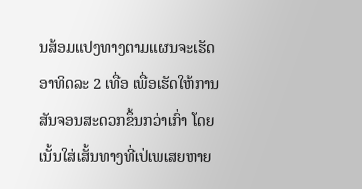ນສ້ອມແປງທາງຕາມແຜນຈະເຮັດອາທິດລະ 2 ເທື່ອ ເພື່ອເຮັດໃຫ້ການສັນຈອນສະດວກຂຶ້ນກວ່າເກົ່າ ໂດຍເນັ້ນໃສ່ເສັ້ນທາງທີ່ເປ່ເພເສຍຫາຍ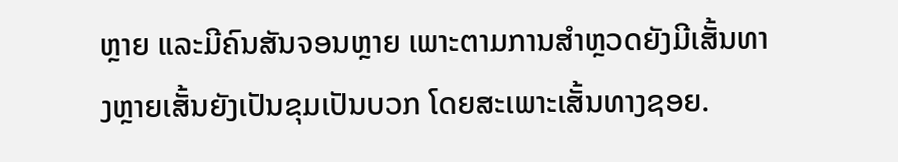ຫຼາຍ ແລະມີຄົນສັນຈອນຫຼາຍ ເພາະຕາມການສຳຫຼວດຍັງມີເສັ້ນທາງຫຼາຍເສັ້ນຍັງເປັນຂຸມເປັນບວກ ໂດຍສະເພາະເສັ້ນທາງຊອຍ.